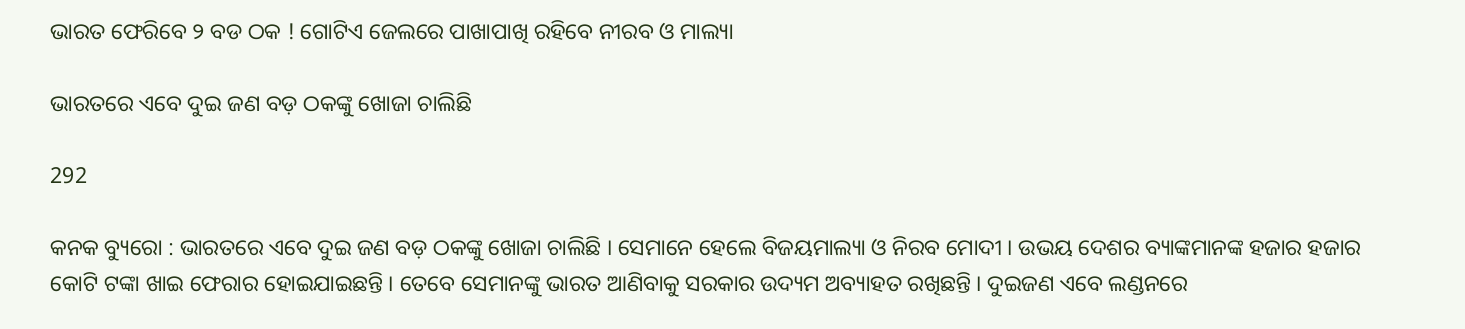ଭାରତ ଫେରିବେ ୨ ବଡ ଠକ ! ଗୋଟିଏ ଜେଲରେ ପାଖାପାଖି ରହିବେ ନୀରବ ଓ ମାଲ୍ୟା

ଭାରତରେ ଏବେ ଦୁଇ ଜଣ ବଡ଼ ଠକଙ୍କୁ ଖୋଜା ଚାଲିଛି

292

କନକ ବ୍ୟୁରୋ : ଭାରତରେ ଏବେ ଦୁଇ ଜଣ ବଡ଼ ଠକଙ୍କୁ ଖୋଜା ଚାଲିଛି । ସେମାନେ ହେଲେ ବିଜୟମାଲ୍ୟା ଓ ନିରବ ମୋଦୀ । ଉଭୟ ଦେଶର ବ୍ୟାଙ୍କମାନଙ୍କ ହଜାର ହଜାର କୋଟି ଟଙ୍କା ଖାଇ ଫେରାର ହୋଇଯାଇଛନ୍ତି । ତେବେ ସେମାନଙ୍କୁ ଭାରତ ଆଣିବାକୁ ସରକାର ଉଦ୍ୟମ ଅବ୍ୟାହତ ରଖିଛନ୍ତି । ଦୁଇଜଣ ଏବେ ଲଣ୍ଡନରେ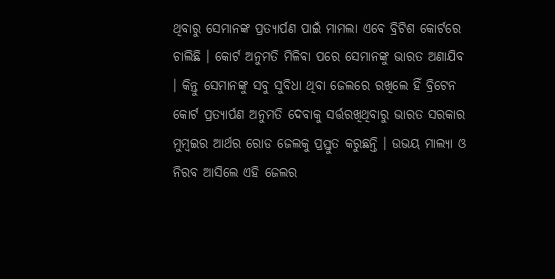ଥିବାରୁ ସେମାନଙ୍କ ପ୍ରତ୍ୟାର୍ପଣ ପାଇଁ ମାମଲା ଏବେ ବ୍ରିଟିଶ କୋର୍ଟରେ ଚାଲିଛି । କୋର୍ଟ ଅନୁମତି ମିଳିବା ପରେ ସେମାନଙ୍କୁ ଭାରତ ଅଣାଯିବ । କିନ୍ତୁ ସେମାନଙ୍କୁ ସବୁ ସୁବିଧା ଥିବା ଜେଲରେ ରଖିଲେ ହିଁ ବ୍ରିଟେନ କୋର୍ଟ ପ୍ରତ୍ୟାର୍ପଣ ଅନୁମତି ଦେବାକୁ ସର୍ତ୍ତରଖିଥିବାରୁ ଭାରତ ସରକାର ମୁମ୍ବଇର ଆର୍ଥର ରୋଡ ଜେଲକୁ ପ୍ରସ୍ତୁତ କରୁଛନ୍ତି । ଉଭୟ ମାଲ୍ୟା ଓ ନିରବ ଆସିଲେ ଏହି ଜେଲର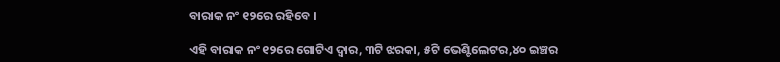ବାରାକ ନଂ ୧୨ରେ ରହିବେ ।

ଏହି ବାରାକ ନଂ ୧୨ରେ ଗୋଟିଏ ଦ୍ବାର, ୩ଟି ଝରକା, ୫ଟି ଭେଣ୍ଟିଲେଟର,୪୦ ଇଞ୍ଚର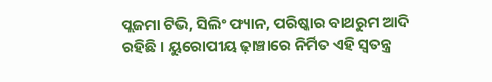ପ୍ଲଜମା ଟିଭି, ସିଲିଂ ଫ୍ୟାନ, ପରିଷ୍କାର ବାଥରୁମ ଆଦି ରହିଛି । ୟୁରୋପୀୟ ଢ଼ାଞ୍ଚାରେ ନିର୍ମିତ ଏହି ସ୍ୱତନ୍ତ୍ର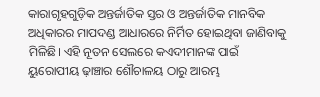କାରାଗୃହଗୁଡ଼ିକ ଅନ୍ତର୍ଜାତିକ ସ୍ତର ଓ ଅନ୍ତର୍ଜାତିକ ମାନବିକ ଅଧିକାରର ମାପଦଣ୍ଡ ଆଧାରରେ ନିର୍ମିତ ହୋଇଥିବା ଜାଣିବାକୁ ମିଳିଛି। ଏହି ନୂତନ ସେଲରେ କଏଦୀମାନଙ୍କ ପାଇଁ ୟୁରୋପୀୟ ଢ଼ାଞ୍ଚାର ଶୌଚାଳୟ ଠାରୁ ଆରମ୍ଭ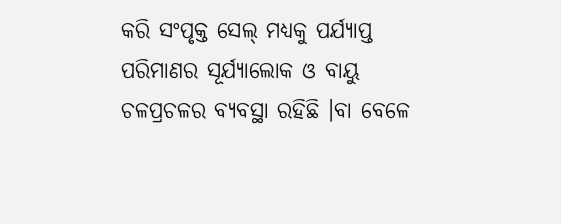କରି ସଂପୃକ୍ତ ସେଲ୍ ମଧ୍ୟକୁ ପର୍ଯ୍ୟାପ୍ତ ପରିମାଣର ସୂର୍ଯ୍ୟାଲୋକ ଓ ବାୟୁ ଚଳପ୍ରଚଳର ବ୍ୟବସ୍ଥା ରହିଛି ।ବା ବେଳେ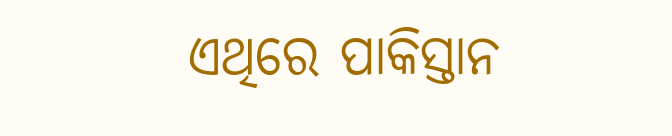ଏଥିରେ ପାକିସ୍ତାନ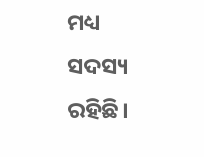ମଧ୍ୟ ସଦସ୍ୟ ରହିଛି।